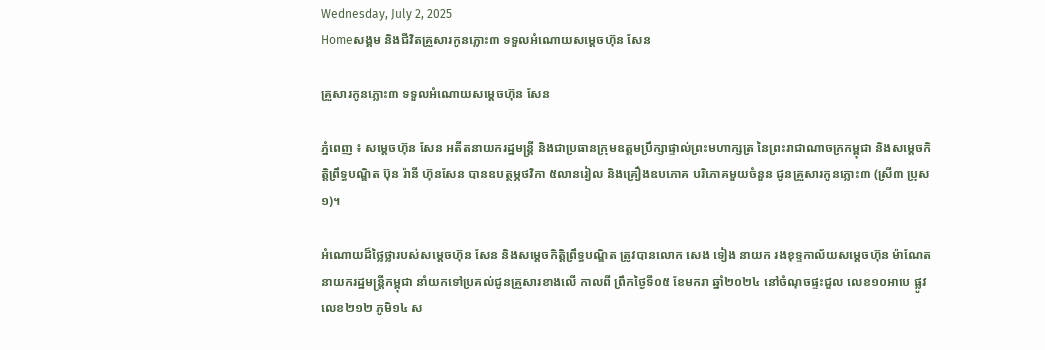Wednesday, July 2, 2025
Homeសង្គម និងជីវិតគ្រួសារកូនភ្លោះ៣ ទទួលអំណោយសម្តេចហ៊ុន សែន

គ្រួសារកូនភ្លោះ៣ ទទួលអំណោយសម្តេចហ៊ុន សែន

ភ្នំពេញ ៖ សម្តេចហ៊ុន សែន អតីតនាយករដ្ឋមន្ត្រី និងជាប្រធានក្រុមឧត្តមប្រឹក្សាផ្ទាល់ព្រះមហាក្សត្រ នៃព្រះរាជាណាចក្រកម្ពុជា និងសម្តេចកិត្តិព្រឹទ្ធបណ្ឌិត ប៊ុន រ៉ានី ហ៊ុនសែន បានឧបត្ថម្ភថវិកា ៥លានរៀល និងគ្រឿងឧបភោគ បរិភោគមួយចំនួន ជូនគ្រួសារកូនភ្លោះ៣ (ស្រី៣ ប្រុស១)។

អំណោយដ៏ថ្លៃថ្លារបស់សម្តេចហ៊ុន សែន និងសម្តេចកិត្តិព្រឹទ្ធបណ្ឌិត ត្រូវបានលោក សេង ទៀង នាយក រងខុទ្ទកាល័យសម្តេចហ៊ុន ម៉ាណែត នាយករដ្ឋមន្ត្រីកម្ពុជា នាំយកទៅប្រគល់ជូនគ្រួសារខាងលើ កាលពី ព្រឹកថ្ងៃទី០៥ ខែមករា ឆ្នាំ២០២៤ នៅចំណុចផ្ទះជួល លេខ១០អាបេ ផ្លូវលេខ២១២ ភូមិ១៤ ស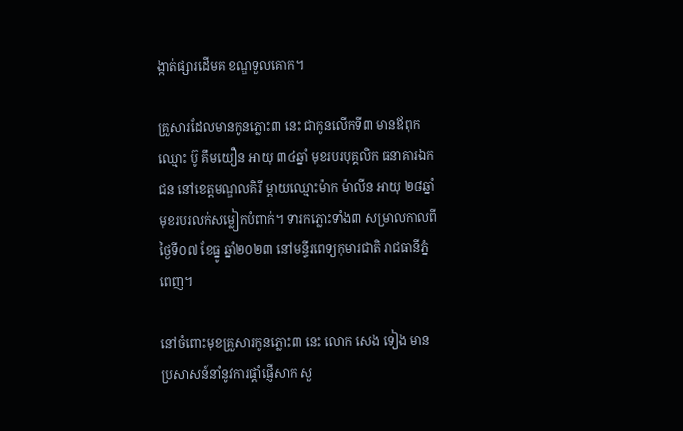ង្កាត់ផ្សារដើមគ ខណ្ឌទួលគោក។

គ្រួសារដែលមានកូនភ្លោះ៣ នេះ ជាកូនលើកទី៣ មានឪពុកឈ្មោះ ប៊ូ គឹមយឿន អាយុ ៣៤ឆ្នាំ មុខរបរបុគ្គលិក ធនាគារឯកជន នៅខេត្តមណ្ឌលគិរី ម្តាយឈ្មោះម៉ាក ម៉ាលីន អាយុ ២៨ឆ្នាំ មុខរបរលក់សម្លៀកបំពាក់។ ទារកភ្លោះទាំង៣ សម្រាលកាលពីថ្ងៃទី០៧ ខែធ្នូ ឆ្នាំ២០២៣ នៅមន្ទីរពេទ្យកុមារជាតិ រាជធានីភ្នំពេញ។

នៅចំពោះមុខគ្រួសារកូនភ្លោះ៣ នេះ លោក សេង ទៀង មានប្រសាសន៍នាំនូវការផ្តាំផ្ញើសាក សួ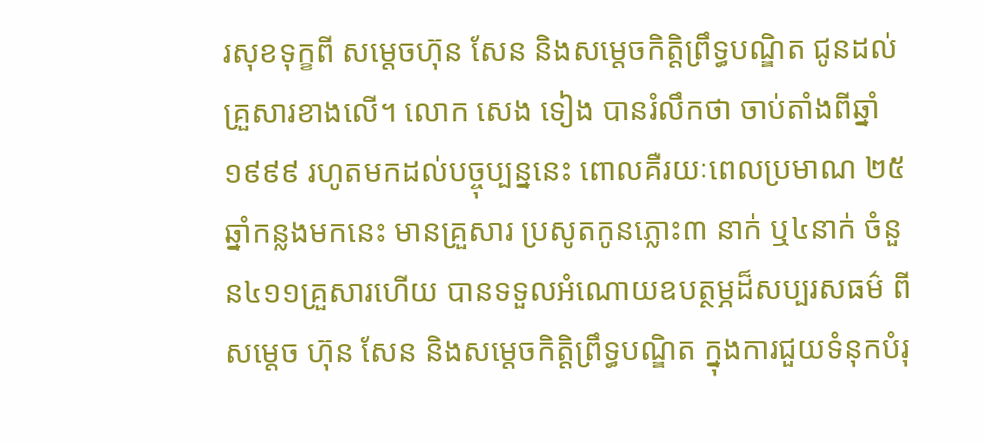រសុខទុក្ខពី សម្តេចហ៊ុន សែន និងសម្តេចកិត្តិព្រឹទ្ធបណ្ឌិត ជូនដល់គ្រួសារខាងលើ។ លោក សេង ទៀង បានរំលឹកថា ចាប់តាំងពីឆ្នាំ១៩៩៩ រហូតមកដល់បច្ចុប្បន្ននេះ ពោលគឺរយៈពេលប្រមាណ ២៥ឆ្នាំកន្លងមកនេះ មានគ្រួសារ ប្រសូតកូនភ្លោះ៣ នាក់ ឬ៤នាក់ ចំនួន៤១១គ្រួសារហើយ បានទទួលអំណោយឧបត្ថម្ភដ៏សប្បរសធម៌ ពីសម្តេច ហ៊ុន សែន និងសម្តេចកិត្តិព្រឹទ្ធបណ្ឌិត ក្នុងការជួយទំនុកបំរុ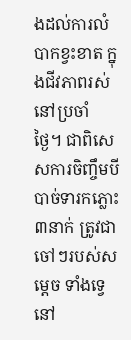ងដល់ការលំបាកខ្វះខាត ក្នុងជីវភាពរស់នៅប្រចាំ ថ្ងៃ។ ជាពិសេសការចិញ្ចឹមបីបាច់ទារកភ្លោះ ៣នាក់ ត្រូវជាចៅៗរបស់សម្តេច ទាំងទ្វេ នៅ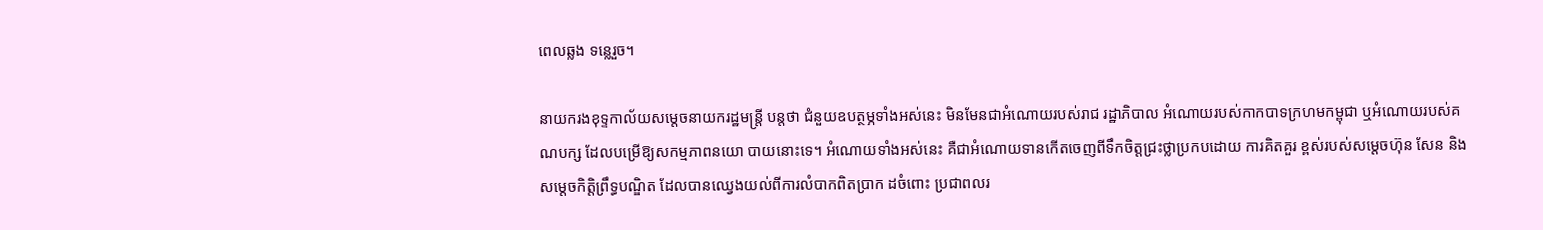ពេលឆ្លង ទន្លេរួច។

នាយករងខុទ្ទកាល័យសម្តេចនាយករដ្ឋមន្ត្រី បន្តថា ជំនួយឧបត្ថម្ភទាំងអស់នេះ មិនមែនជាអំណោយរបស់រាជ រដ្ឋាភិបាល អំណោយរបស់កាកបាទក្រហមកម្ពុជា ឬអំណោយរបស់គណបក្ស ដែលបម្រើឱ្យសកម្មភាពនយោ បាយនោះទេ។ អំណោយទាំងអស់នេះ គឺជាអំណោយទានកើតចេញពីទឹកចិត្តជ្រះថ្លាប្រកបដោយ ការគិតគួរ ខ្ពស់របស់សម្តេចហ៊ុន សែន និងសម្តេចកិត្តិព្រឹទ្ធបណ្ឌិត ដែលបានឈ្វេងយល់ពីការលំបាកពិតប្រាក ដចំពោះ ប្រជាពលរ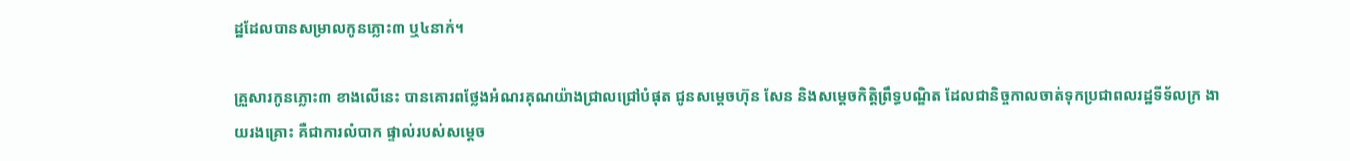ដ្ឋដែលបានសម្រាលកូនភ្លោះ៣ ឬ៤នាក់។

គ្រួសារកូនភ្លោះ៣ ខាងលើនេះ បានគោរពថ្លែងអំណរគុណយ៉ាងជ្រាលជ្រៅបំផុត ជូនសម្តេចហ៊ុន សែន និងសម្តេចកិត្តិព្រឹទ្ធបណ្ឌិត ដែលជានិច្ចកាលចាត់ទុកប្រជាពលរដ្ឋទីទ័លក្រ ងាយរងគ្រោះ គឺជាការលំបាក ផ្ទាល់របស់សម្តេច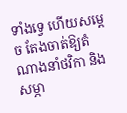ទាំងទ្វេ ហើយសម្តេច តែងចាត់ឱ្យតំណាងនាំថវិកា និងសម្ភា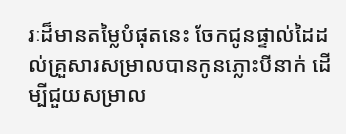រៈដ៏មានតម្លៃបំផុតនេះ ចែកជូនផ្ទាល់ដៃដល់គ្រួសារសម្រាលបានកូនភ្លោះបីនាក់ ដើម្បីជួយសម្រាល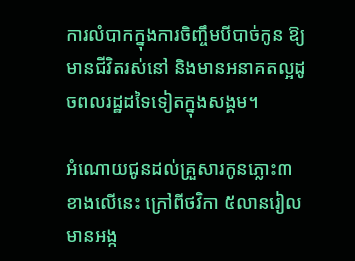ការលំបាកក្នុងការចិញ្ចឹមបីបាច់កូន ឱ្យមានជីវិតរស់នៅ និងមានអនាគតល្អដូចពលរដ្ឋដទៃទៀតក្នុងសង្គម។

អំណោយជូនដល់គ្រួសារកូនភ្លោះ៣ ខាងលើនេះ ក្រៅពីថវិកា ៥លានរៀល មានអង្ក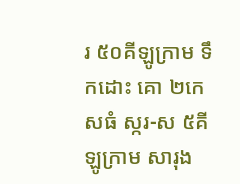រ ៥០គីឡូក្រាម ទឹកដោះ គោ ២កេសធំ ស្ករ-ស ៥គីឡូក្រាម សារុង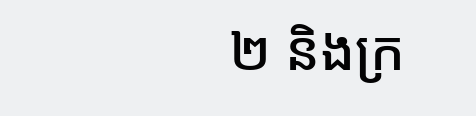២ និងក្រ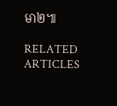មា២៕

RELATED ARTICLES